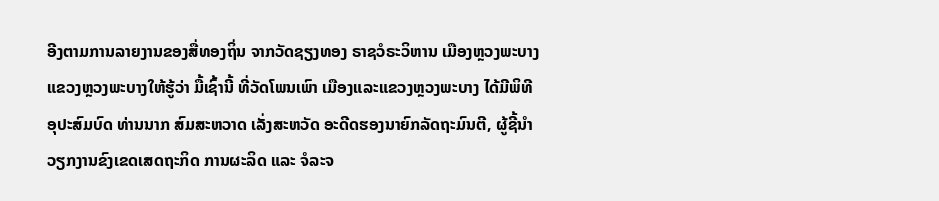ອີງຕາມການລາຍງານຂອງສື່ທອງຖິ່ນ ຈາກວັດຊຽງທອງ ຣາຊວໍຣະວິຫານ ເມືອງຫຼວງພະບາງ ແຂວງຫຼວງພະບາງໃຫ້ຮູ້ວ່າ ມື້ເຊົ້ານີ້ ທີ່ວັດໂພນເພົາ ເມືອງແລະແຂວງຫຼວງພະບາງ ໄດ້ມີພິທີອຸປະສົມບົດ ທ່ານນາກ ສົມສະຫວາດ ເລັ່ງສະຫວັດ ອະດີດຮອງນາຍົກລັດຖະມົນຕີ, ຜູ້ຊີ້ນໍາວຽກງານຂົງເຂດເສດຖະກິດ ການຜະລິດ ແລະ ຈໍລະຈ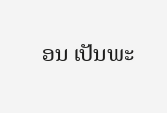ອນ ເປັນພະ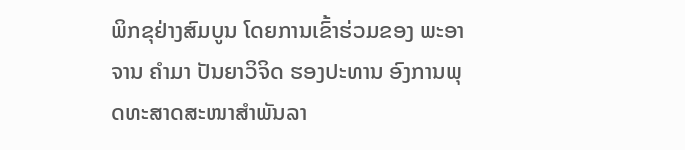ພິກຂຸຢ່າງສົມບູນ ໂດຍການເຂົ້າຮ່ວມຂອງ ພະອາຈານ ຄຳມາ ປັນຍາວິຈິດ ຮອງປະທານ ອົງການພຸດທະສາດສະໜາສຳພັນລາ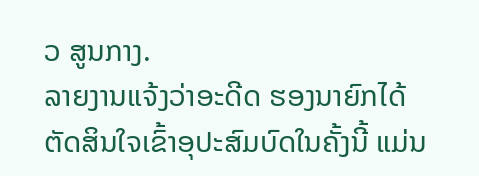ວ ສູນກາງ.
ລາຍງານແຈ້ງວ່າອະດີດ ຮອງນາຍົກໄດ້ຕັດສິນໃຈເຂົ້າອຸປະສົມບົດໃນຄັ້ງນີ້ ແມ່ນ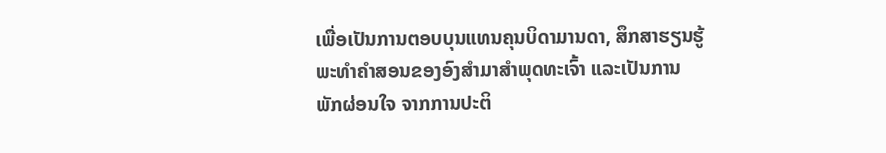ເພື່ອເປັນການຕອບບຸນແທນຄຸນບິດາມານດາ, ສຶກສາຮຽນຮູ້ພະທຳຄຳສອນຂອງອົງສຳມາສຳພຸດທະເຈົ້າ ແລະເປັນການພັກຜ່ອນໃຈ ຈາກການປະຕິ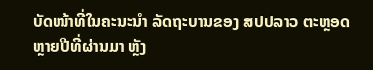ບັດໜ້າທີ່ໃນຄະນະນຳ ລັດຖະບານຂອງ ສປປລາວ ຕະຫຼອດຫຼາຍປີທີ່ຜ່ານມາ ຫຼັງ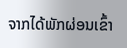ຈາກໄດ້ພັກຜ່ອນເຂົ້າ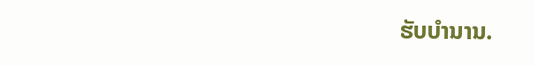ຮັບບຳນານ.